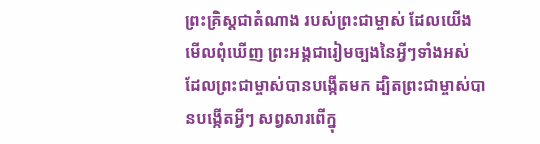ព្រះគ្រិស្តជាតំណាង របស់ព្រះជាម្ចាស់ ដែលយើងមើលពុំឃើញ ព្រះអង្គជារៀមច្បងនៃអ្វីៗទាំងអស់ ដែលព្រះជាម្ចាស់បានបង្កើតមក ដ្បិតព្រះជាម្ចាស់បានបង្កើតអ្វីៗ សព្វសារពើក្នុ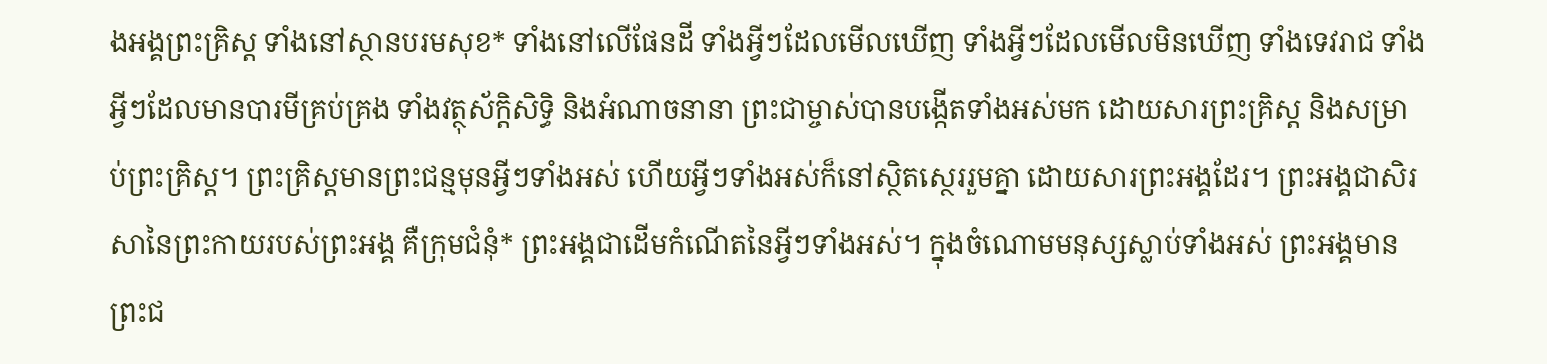ងអង្គព្រះគ្រិស្ត ទាំងនៅស្ថានបរមសុខ* ទាំងនៅលើផែនដី ទាំងអ្វីៗដែលមើលឃើញ ទាំងអ្វីៗដែលមើលមិនឃើញ ទាំងទេវរាជ ទាំងអ្វីៗដែលមានបារមីគ្រប់គ្រង ទាំងវត្ថុស័ក្តិសិទ្ធិ និងអំណាចនានា ព្រះជាម្ចាស់បានបង្កើតទាំងអស់មក ដោយសារព្រះគ្រិស្ត និងសម្រាប់ព្រះគ្រិស្ត។ ព្រះគ្រិស្តមានព្រះជន្មមុនអ្វីៗទាំងអស់ ហើយអ្វីៗទាំងអស់ក៏នៅស្ថិតស្ថេររួមគ្នា ដោយសារព្រះអង្គដែរ។ ព្រះអង្គជាសិរសានៃព្រះកាយរបស់ព្រះអង្គ គឺក្រុមជំនុំ* ព្រះអង្គជាដើមកំណើតនៃអ្វីៗទាំងអស់។ ក្នុងចំណោមមនុស្សស្លាប់ទាំងអស់ ព្រះអង្គមានព្រះជ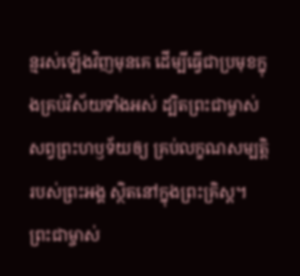ន្មរស់ឡើងវិញមុនគេ ដើម្បីធ្វើជាប្រមុខក្នុងគ្រប់វិស័យទាំងអស់ ដ្បិតព្រះជាម្ចាស់សព្វព្រះហឫទ័យឲ្យ គ្រប់លក្ខណសម្បត្តិរបស់ព្រះអង្គ ស្ថិតនៅក្នុងព្រះគ្រិស្ត។ ព្រះជាម្ចាស់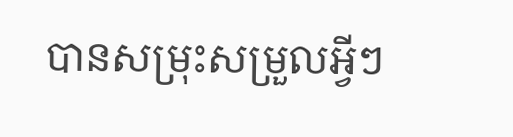បានសម្រុះសម្រួលអ្វីៗ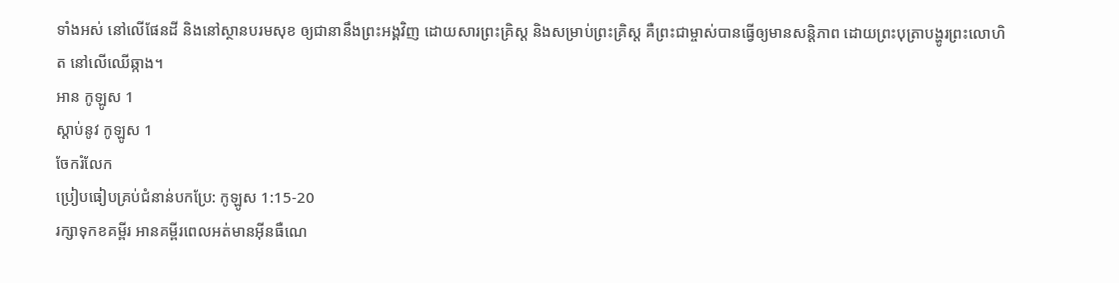ទាំងអស់ នៅលើផែនដី និងនៅស្ថានបរមសុខ ឲ្យជានានឹងព្រះអង្គវិញ ដោយសារព្រះគ្រិស្ត និងសម្រាប់ព្រះគ្រិស្ត គឺព្រះជាម្ចាស់បានធ្វើឲ្យមានសន្តិភាព ដោយព្រះបុត្រាបង្ហូរព្រះលោហិត នៅលើឈើឆ្កាង។
អាន កូឡូស 1
ស្ដាប់នូវ កូឡូស 1
ចែករំលែក
ប្រៀបធៀបគ្រប់ជំនាន់បកប្រែ: កូឡូស 1:15-20
រក្សាទុកខគម្ពីរ អានគម្ពីរពេលអត់មានអ៊ីនធឺណេ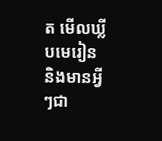ត មើលឃ្លីបមេរៀន និងមានអ្វីៗជា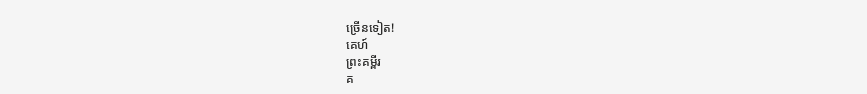ច្រើនទៀត!
គេហ៍
ព្រះគម្ពីរ
គ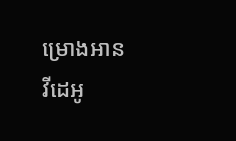ម្រោងអាន
វីដេអូ